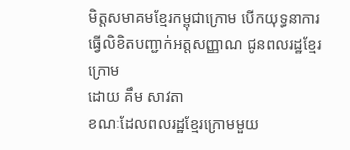មិត្តសមាគមខ្មែរកម្ពុជាក្រោម បើកយុទ្ធនាការធ្វើលិខិតបញ្ជាក់អត្តសញ្ញាណ ជូនពលរដ្ឋខ្មែរក្រោម
ដោយ គឹម សាវតា
ខណៈដែលពលរដ្ឋខ្មែរក្រោមមួយ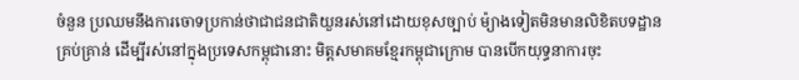ចំនួន ប្រឈមនឹងការចោទប្រកាន់ថាជាជនជាតិយួនរស់នៅដោយខុសច្បាប់ ម៉្យាងទៀតមិនមានលិខិតបទដ្ឋានគ្រប់គ្រាន់ ដើម្បីរស់នៅក្នុងប្រទេសកម្ពុជានោះ មិត្តសមាគមខ្មែរកម្ពុជាក្រោម បានបើកយុទ្ធនាការចុះ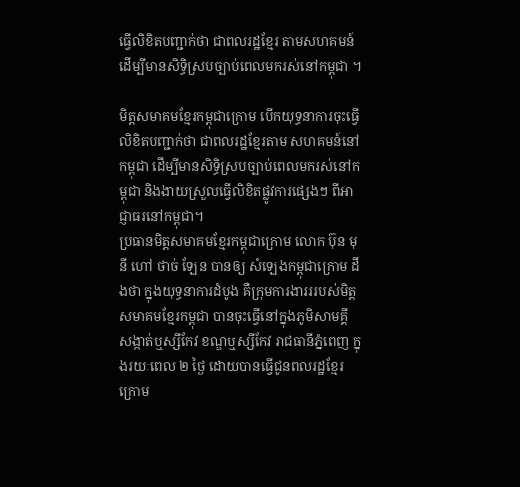ធ្វើលិខិតបញ្ជាក់ថា ជាពលរដ្ឋខ្មែរ តាមសហគមន៍ ដើម្បីមានសិទ្ធិស្របច្បាប់ពេលមករស់នៅកម្ពុជា ។

មិត្តសមាគមខ្មែរកម្ពុជាក្រោម បើកយុទ្ធនាការចុះធ្វើលិខិតបញ្ជាក់ថា ជាពលរដ្ឋខ្មែរតាម សហគមន៍នៅកម្ពុជា ដើម្បីមានសិទ្ធិស្របច្បាប់ពេលមករស់នៅកម្ពុជា និងងាយស្រួលធ្វើលិខិតផ្លូវការផ្សេងៗ ពីអាជ្ញាធរនៅកម្ពុជា។
ប្រធានមិត្តសមាគមខ្មែរកម្ពុជាក្រោម លោក ប៊ុន មុនី ហៅ ថាច់ ឡែន បានឲ្យ សំឡេងកម្ពុជាក្រោម ដឹងថា ក្នុងយុទ្ធនាការដំបូង គឺក្រុមការងារររបស់មិត្តសមាគមខ្មែរកម្ពុជា បានចុះធ្វើនៅក្នុងភូមិសាមគ្គី សង្កាត់ឬស្សីកែវ ខណ្ឌឬស្សីកែវ រាជធានីភ្នំពេញ ក្នុងរយៈពេល ២ ថ្ងៃ ដោយបានធ្វើជូនពលរដ្ឋខ្មែរក្រោម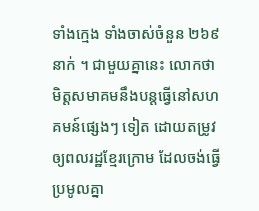ទាំងក្មេង ទាំងចាស់ចំនួន ២៦៩ នាក់ ។ ជាមួយគ្នានេះ លោកថា មិត្តសមាគមនឹងបន្តធ្វើនៅសហគមន៍ផ្សេងៗ ទៀត ដោយតម្រូវឲ្យពលរដ្ឋខ្មែរក្រោម ដែលចង់ធ្វើប្រមូលគ្នា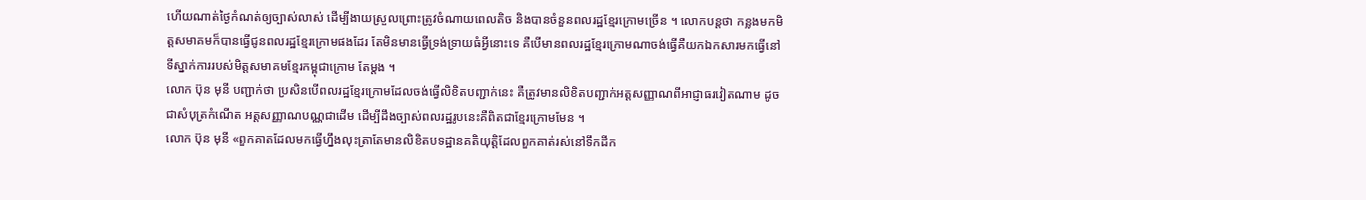ហើយណាត់ថ្ងៃកំណត់ឲ្យច្បាស់លាស់ ដើម្បីងាយស្រួលព្រោះត្រូវចំណាយពេលតិច និងបានចំនួនពលរដ្ឋខ្មែរក្រោមច្រើន ។ លោកបន្តថា កន្លងមកមិត្តសមាគមក៏បានធ្វើជូនពលរដ្ឋខ្មែរក្រោមផងដែរ តែមិនមានធ្វើទ្រង់ទ្រាយធំអ្វីនោះទេ គឺបើមានពលរដ្ឋខ្មែរក្រោមណាចង់ធ្វើគឺយកឯកសារមកធ្វើនៅទីស្នាក់ការរបស់មិត្តសមាគមខ្មែរកម្ពុជាក្រោម តែម្ដង ។
លោក ប៊ុន មុនី បញ្ជាក់ថា ប្រសិនបើពលរដ្ឋខ្មែរក្រោមដែលចង់ធ្វើលិខិតបញ្ជាក់នេះ គឺត្រូវមានលិខិតបញ្ជាក់អត្តសញ្ញាណពីអាជ្ញាធរវៀតណាម ដូចជាសំបុត្រកំណើត អត្តសញ្ញាណបណ្ណជាដើម ដើម្បីដឹងច្បាស់ពលរដ្ឋរូបនេះគឺពិតជាខ្មែរក្រោមមែន ។
លោក ប៊ុន មុនី «ពួកគាតដែលមកធ្វើហ្នឹងលុះត្រាតែមានលិខិតបទដ្ឋានគតិយុត្តិដែលពួកគាត់រស់នៅទឹកដីក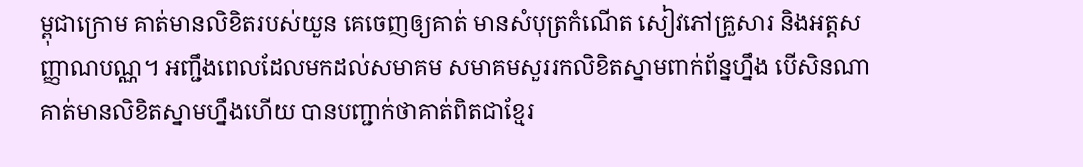ម្ពុជាក្រោម គាត់មានលិខិតរបស់យួន គេចេញឲ្យគាត់ មានសំបុត្រកំណើត សៀវភៅគ្រួសារ និងអត្តសញ្ញាណបណ្ណ។ អញ្ជឹងពេលដែលមកដល់សមាគម សមាគមសួររកលិខិតស្នាមពាក់ព័ន្នហ្នឹង បើសិនណាគាត់មានលិខិតស្នាមហ្នឹងហើយ បានបញ្ជាក់ថាគាត់ពិតជាខ្មែរ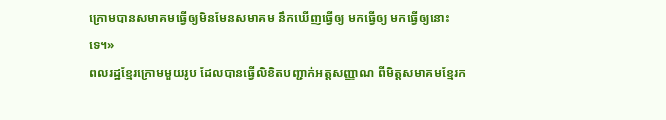ក្រោមបានសមាគមធ្វើឲ្យមិនមែនសមាគម នឹកឃើញធ្វើឲ្យ មកធ្វើឲ្យ មកធ្វើឲ្យនោះទេ។»
ពលរដ្ឋខ្មែរក្រោមមួយរូប ដែលបានធ្វើលិខិតបញ្ជាក់អត្តសញ្ញាណ ពីមិត្តសមាគមខ្មែរក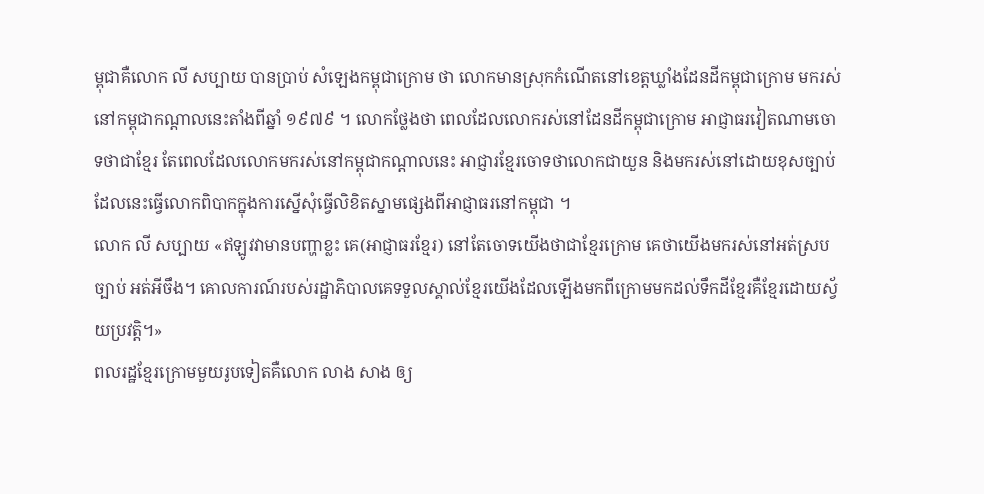ម្ពុជាគឺលោក លី សប្បាយ បានប្រាប់ សំឡេងកម្ពុជាក្រោម ថា លោកមានស្រុកកំណើតនៅខេត្តឃ្លាំងដែនដីកម្ពុជាក្រោម មករស់នៅកម្ពុជាកណ្ដាលនេះតាំងពីឆ្នាំ ១៩៧៩ ។ លោកថ្លែងថា ពេលដែលលោករស់នៅដែនដីកម្ពុជាក្រោម អាជ្ញាធរវៀតណាមចោទថាជាខ្មែរ តែពេលដែលលោកមករស់នៅកម្ពុជាកណ្ដាលនេះ អាជ្ញារខ្មែរចោទថាលោកជាយួន និងមករស់នៅដោយខុសច្បាប់ ដែលនេះធ្វើលោកពិបាកក្នុងការស្នើសុំធ្វើលិខិតស្នាមផ្សេងពីអាជ្ញាធរនៅកម្ពុជា ។
លោក លី សប្បាយ «ឥឡូវវាមានបញ្ហាខ្លះ គេ(អាជ្ញាធរខ្មែរ) នៅតែចោទយើងថាជាខ្មែរក្រោម គេថាយើងមករស់នៅអត់ស្របច្បាប់ អត់អីចឹង។ គោលការណ៍របស់រដ្ឋាភិបាលគេទទួលស្គាល់ខ្មែរយើងដែលឡើងមកពីក្រោមមកដល់ទឹកដីខ្មែរគឺខ្មែរដោយស្វ័យប្រវត្តិ។»
ពលរដ្ឋខ្មែរក្រោមមួយរូបទៀតគឺលោក លាង សាង ឲ្យ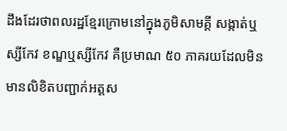ដឹងដែរថាពលរដ្ឋខ្មែរក្រោមនៅក្នុងភូមិសាមគ្គី សង្កាត់ឬស្សីកែវ ខណ្ឌឬស្សីកែវ គឺប្រមាណ ៥០ ភាគរយដែលមិនមានលិខិតបញ្ជាក់អត្តស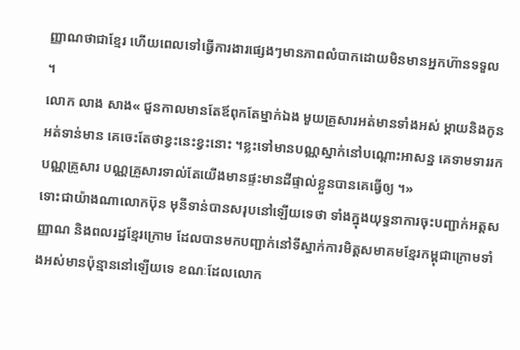ញ្ញាណថាជាខ្មែរ ហើយពេលទៅធ្វើការងារផ្សេងៗមានភាពលំបាកដោយមិនមានអ្នកហ៊ានទទួល ។
លោក លាង សាង« ជួនកាលមានតែឪពុកតែម្នាក់ឯង មួយគ្រួសារអត់មានទាំងអស់ ម្ដាយនិងកូនអត់ទាន់មាន គេចេះតែថាខ្វះនេះខ្វះនោះ ។ខ្លះទៅមានបណ្ណស្នាក់នៅបណ្ដោះអាសន្ន គេទាមទាររកបណ្ណគ្រួសារ បណ្ណគ្រួសារទាល់តែយើងមានផ្ទះមានដីផ្ទាល់ខ្លួនបានគេធ្វើឲ្យ ។»
ទោះជាយ៉ាងណាលោកប៊ុន មុនីទាន់បានសរុបនៅឡើយទេថា ទាំងក្នុងយុទ្ធនាការចុះបញ្ជាក់អត្តសញ្ញាណ និងពលរដ្ឋខ្មែរក្រោម ដែលបានមកបញ្ជាក់នៅទីស្នាក់ការមិត្តសមាគមខ្មែរកម្ពុជាក្រោមទាំ ងអស់មានប៉ុន្មាននៅឡើយទេ ខណៈដែលលោក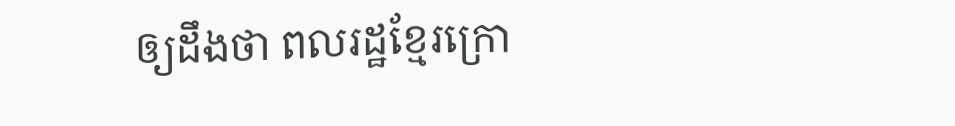ឲ្យដឹងថា ពលរដ្ឋខ្មែរក្រោ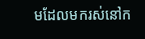មដែលមករស់នៅក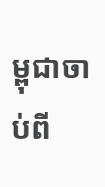ម្ពុជាចាប់ពី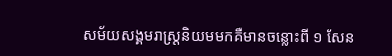សម័យសង្គមរាស្រ្ដនិយមមកគឺមានចន្លោះពី ១ សែន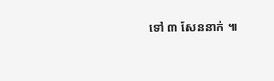ទៅ ៣ សែននាក់ ៕